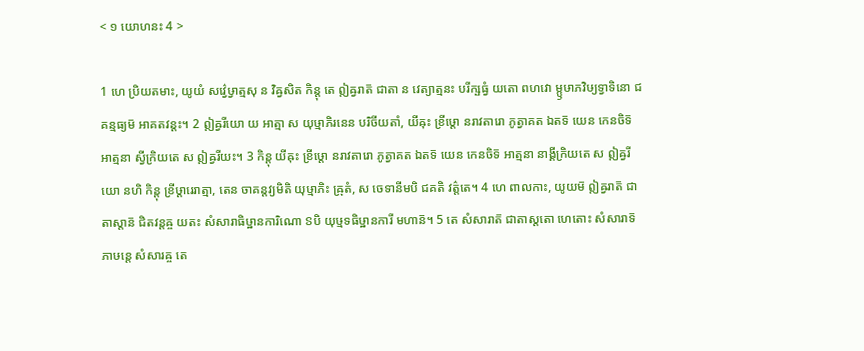< ១ យោហនះ 4 >

1 ហេ ប្រិយតមាះ, យូយំ សវ៌្វេឞ្វាត្មសុ ន វិឝ្វសិត កិន្តុ តេ ឦឝ្វរាត៑ ជាតា ន វេត្យាត្មនះ បរីក្ឞធ្វំ យតោ ពហវោ ម្ឫឞាភវិឞ្យទ្វាទិនោ ជគន្មធ្យម៑ អាគតវន្តះ។ 2 ឦឝ្វរីយោ យ អាត្មា ស យុឞ្មាភិរនេន បរិចីយតាំ, យីឝុះ ខ្រីឞ្ដោ នរាវតារោ ភូត្វាគត ឯតទ៑ យេន កេនចិទ៑ អាត្មនា ស្វីក្រិយតេ ស ឦឝ្វរីយះ។ 3 កិន្តុ យីឝុះ ខ្រីឞ្ដោ នរាវតារោ ភូត្វាគត ឯតទ៑ យេន កេនចិទ៑ អាត្មនា នាង្គីក្រិយតេ ស ឦឝ្វរីយោ នហិ កិន្តុ ខ្រីឞ្ដារេរាត្មា, តេន ចាគន្តវ្យមិតិ យុឞ្មាភិះ ឝ្រុតំ, ស ចេទានីមបិ ជគតិ វត៌្តតេ។ 4 ហេ ពាលកាះ, យូយម៑ ឦឝ្វរាត៑ ជាតាស្តាន៑ ជិតវន្តឝ្ច យតះ សំសារាធិឞ្ឋានការិណោ ៜបិ យុឞ្មទធិឞ្ឋានការី មហាន៑។ 5 តេ សំសារាត៑ ជាតាស្តតោ ហេតោះ សំសារាទ៑ ភាឞន្តេ សំសារឝ្ច តេ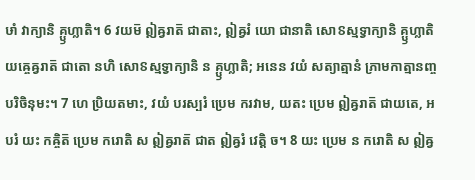ឞាំ វាក្យានិ គ្ឫហ្លាតិ។ 6 វយម៑ ឦឝ្វរាត៑ ជាតាះ, ឦឝ្វរំ យោ ជានាតិ សោៜស្មទ្វាក្យានិ គ្ឫហ្លាតិ យឝ្ចេឝ្វរាត៑ ជាតោ នហិ សោៜស្មទ្វាក្យានិ ន គ្ឫហ្លាតិ; អនេន វយំ សត្យាត្មានំ ភ្រាមកាត្មានញ្ច បរិចិនុមះ។ 7 ហេ ប្រិយតមាះ, វយំ បរស្បរំ ប្រេម ករវាម, យតះ ប្រេម ឦឝ្វរាត៑ ជាយតេ, អបរំ យះ កឝ្ចិត៑ ប្រេម ករោតិ ស ឦឝ្វរាត៑ ជាត ឦឝ្វរំ វេត្តិ ច។ 8 យះ ប្រេម ន ករោតិ ស ឦឝ្វ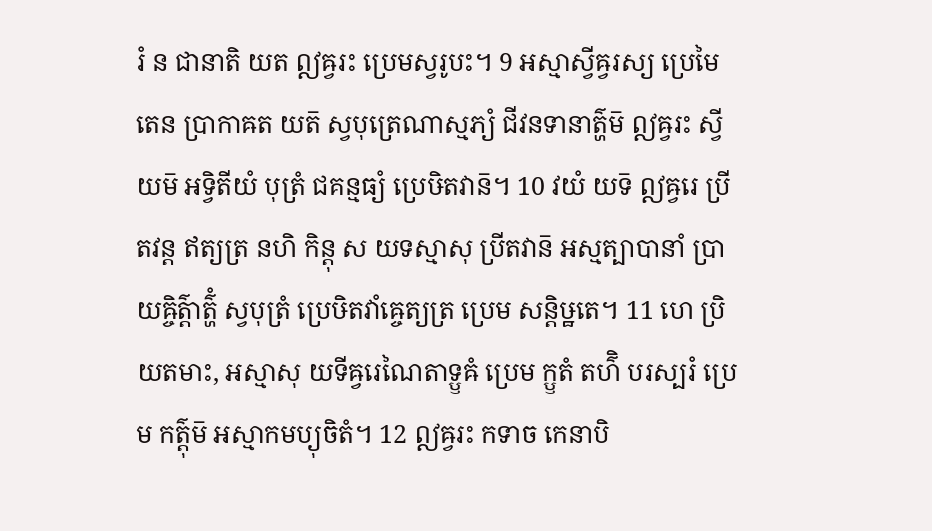រំ ន ជានាតិ យត ឦឝ្វរះ ប្រេមស្វរូបះ។ 9 អស្មាស្វីឝ្វរស្យ ប្រេមៃតេន ប្រាកាឝត យត៑ ស្វបុត្រេណាស្មភ្យំ ជីវនទានាត៌្ហម៑ ឦឝ្វរះ ស្វីយម៑ អទ្វិតីយំ បុត្រំ ជគន្មធ្យំ ប្រេឞិតវាន៑។ 10 វយំ យទ៑ ឦឝ្វរេ ប្រីតវន្ត ឥត្យត្រ នហិ កិន្តុ ស យទស្មាសុ ប្រីតវាន៑ អស្មត្បាបានាំ ប្រាយឝ្ចិត៌្តាត៌្ហំ ស្វបុត្រំ ប្រេឞិតវាំឝ្ចេត្យត្រ ប្រេម សន្តិឞ្ឋតេ។ 11 ហេ ប្រិយតមាះ, អស្មាសុ យទីឝ្វរេណៃតាទ្ឫឝំ ប្រេម ក្ឫតំ តហ៌ិ បរស្បរំ ប្រេម កត៌្តុម៑ អស្មាកមប្យុចិតំ។ 12 ឦឝ្វរះ កទាច កេនាបិ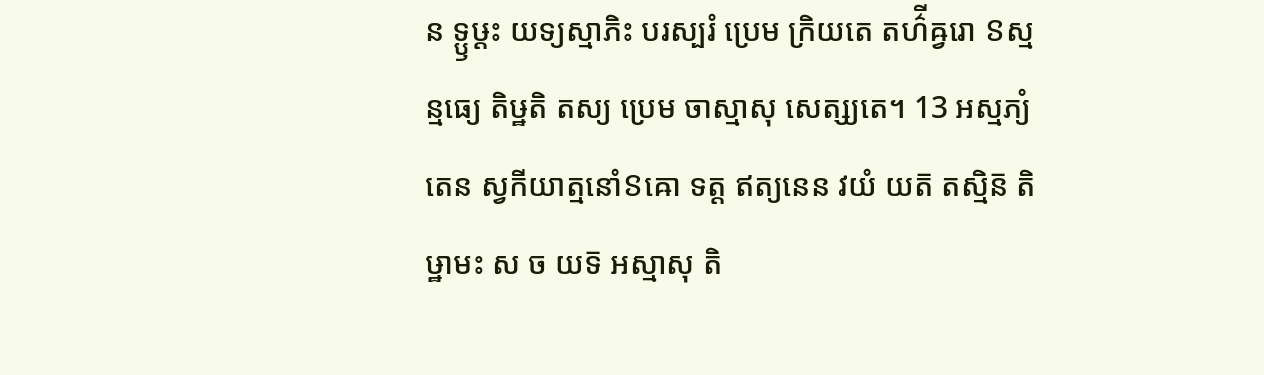ន ទ្ឫឞ្ដះ យទ្យស្មាភិះ បរស្បរំ ប្រេម ក្រិយតេ តហ៌ីឝ្វរោ ៜស្មន្មធ្យេ តិឞ្ឋតិ តស្យ ប្រេម ចាស្មាសុ សេត្ស្យតេ។ 13 អស្មភ្យំ តេន ស្វកីយាត្មនោំៜឝោ ទត្ត ឥត្យនេន វយំ យត៑ តស្មិន៑ តិឞ្ឋាមះ ស ច យទ៑ អស្មាសុ តិ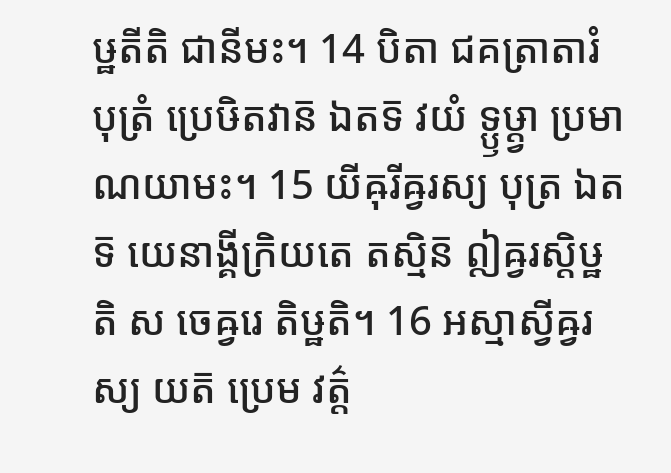ឞ្ឋតីតិ ជានីមះ។ 14 បិតា ជគត្រាតារំ បុត្រំ ប្រេឞិតវាន៑ ឯតទ៑ វយំ ទ្ឫឞ្ដ្វា ប្រមាណយាមះ។ 15 យីឝុរីឝ្វរស្យ បុត្រ ឯតទ៑ យេនាង្គីក្រិយតេ តស្មិន៑ ឦឝ្វរស្តិឞ្ឋតិ ស ចេឝ្វរេ តិឞ្ឋតិ។ 16 អស្មាស្វីឝ្វរស្យ យត៑ ប្រេម វត៌្ត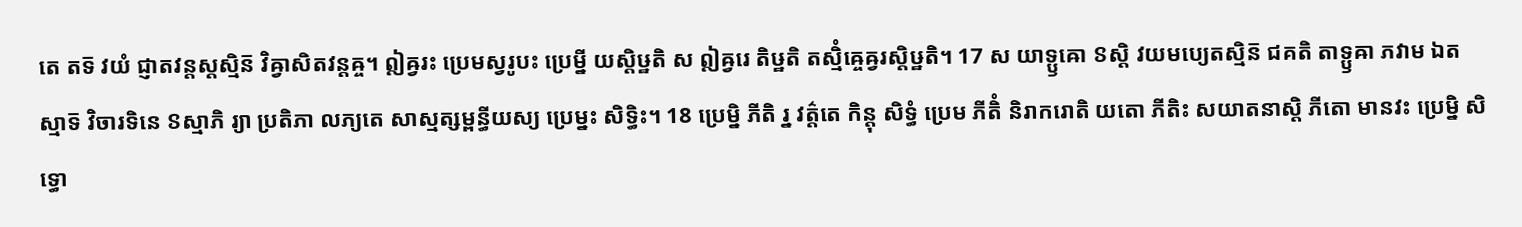តេ តទ៑ វយំ ជ្ញាតវន្តស្តស្មិន៑ វិឝ្វាសិតវន្តឝ្ច។ ឦឝ្វរះ ប្រេមស្វរូបះ ប្រេម្នី យស្តិឞ្ឋតិ ស ឦឝ្វរេ តិឞ្ឋតិ តស្មិំឝ្ចេឝ្វរស្តិឞ្ឋតិ។ 17 ស យាទ្ឫឝោ ៜស្តិ វយមប្យេតស្មិន៑ ជគតិ តាទ្ឫឝា ភវាម ឯតស្មាទ៑ វិចារទិនេ ៜស្មាភិ រ្យា ប្រតិភា លភ្យតេ សាស្មត្សម្ពន្ធីយស្យ ប្រេម្នះ សិទ្ធិះ។ 18 ប្រេម្និ ភីតិ រ្ន វត៌្តតេ កិន្តុ សិទ្ធំ ប្រេម ភីតិំ និរាករោតិ យតោ ភីតិះ សយាតនាស្តិ ភីតោ មានវះ ប្រេម្និ សិទ្ធោ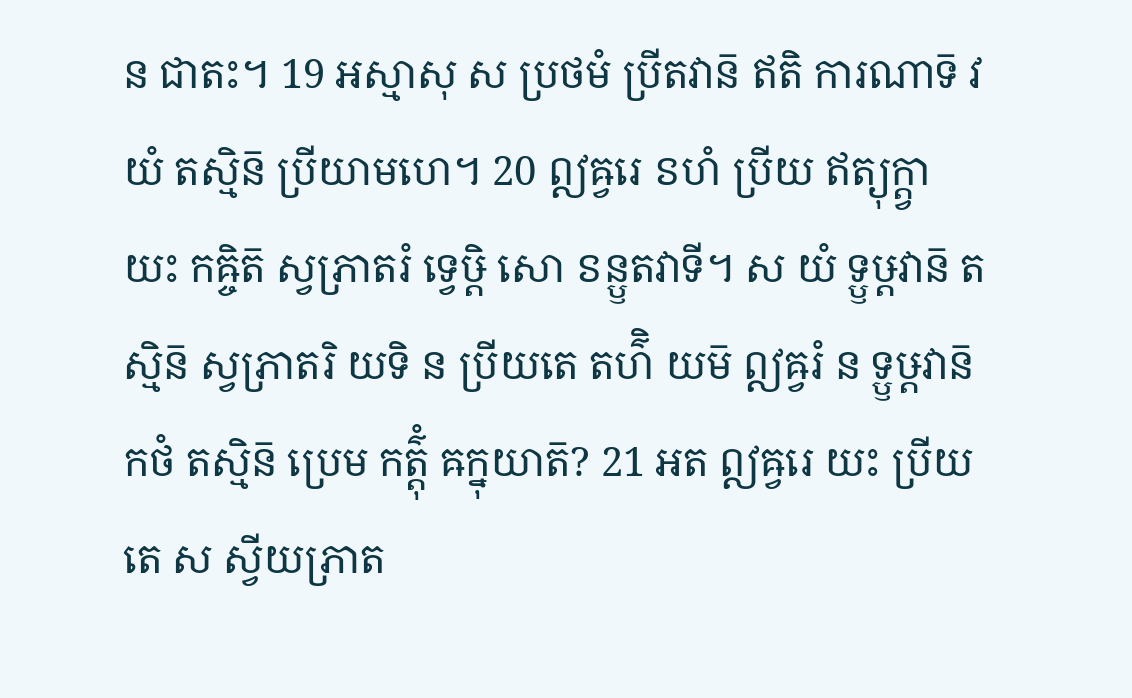ន ជាតះ។ 19 អស្មាសុ ស ប្រថមំ ប្រីតវាន៑ ឥតិ ការណាទ៑ វយំ តស្មិន៑ ប្រីយាមហេ។ 20 ឦឝ្វរេ ៜហំ ប្រីយ ឥត្យុក្ត្វា យះ កឝ្ចិត៑ ស្វភ្រាតរំ ទ្វេឞ្ដិ សោ ៜន្ឫតវាទី។ ស យំ ទ្ឫឞ្ដវាន៑ តស្មិន៑ ស្វភ្រាតរិ យទិ ន ប្រីយតេ តហ៌ិ យម៑ ឦឝ្វរំ ន ទ្ឫឞ្ដវាន៑ កថំ តស្មិន៑ ប្រេម កត៌្តុំ ឝក្នុយាត៑? 21 អត ឦឝ្វរេ យះ ប្រីយតេ ស ស្វីយភ្រាត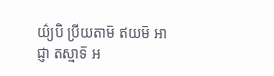យ៌្យបិ ប្រីយតាម៑ ឥយម៑ អាជ្ញា តស្មាទ៑ អ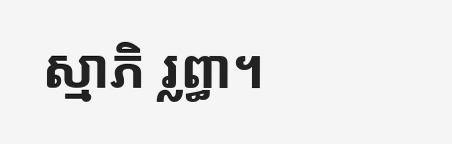ស្មាភិ រ្លព្ធា។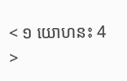< ១ យោហនះ 4 >